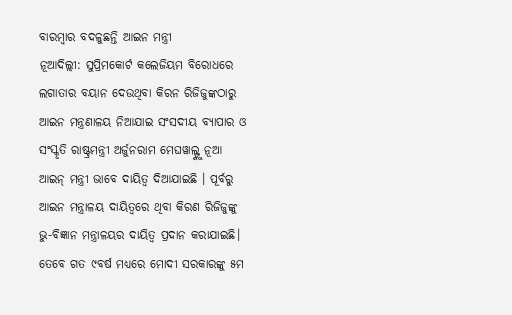ବାରମ୍ବାର ବଦଳୁଛନ୍ତି ଆଇନ ମନ୍ତ୍ରୀ
ନୂଆଦିଲ୍ଲୀ: ସୁପ୍ରିମକୋର୍ଟ କଲେଜିୟମ ବିରୋଧରେ ଲଗାତାର ବୟାନ ଦେଉଥିବା କିରନ ରିଜିଜୁଙ୍କଠାରୁ ଆଇନ ମନ୍ତ୍ରଣାଳୟ ନିଆଯାଇ ସଂସଦୀୟ ବ୍ୟାପାର ଓ ସଂସ୍କୃତି ରାଷ୍ଟ୍ରମନ୍ତ୍ରୀ ଅର୍ଜୁନରାମ ମେଘୱାଲ୍ଙ୍କୁ ନୂଆ ଆଇନ୍ ମନ୍ତ୍ରୀ ଭାବେ ଦାୟିତ୍ୱ ଦିଆଯାଇଛି । ପୂର୍ବରୁ ଆଇନ ମନ୍ତ୍ରାଳୟ ଦାୟିତ୍ବରେ ଥିବା କିରଣ ରିଜିଜୁଙ୍କୁ ଭୁ-ବିଜ୍ଞାନ ମନ୍ତ୍ରାଳୟର ଦାୟିତ୍ବ ପ୍ରଦାନ କରାଯାଇଛି। ତେବେ ଗତ ୯ବର୍ଷ ମଧ୍ୟରେ ମୋଦୀ ସରକାରଙ୍କୁ ୫ମ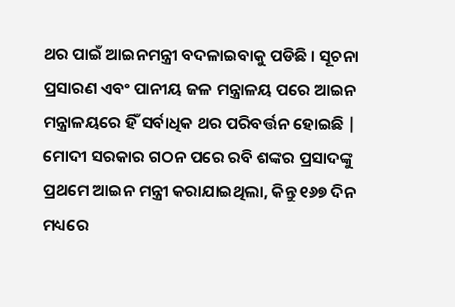ଥର ପାଇଁ ଆଇନମନ୍ତ୍ରୀ ବଦଳାଇବାକୁ ପଡିଛି । ସୂଚନା ପ୍ରସାରଣ ଏବଂ ପାନୀୟ ଜଳ ମନ୍ତ୍ରାଳୟ ପରେ ଆଇନ ମନ୍ତ୍ରାଳୟରେ ହିଁ ସର୍ବାଧିକ ଥର ପରିବର୍ତ୍ତନ ହୋଇଛି | ମୋଦୀ ସରକାର ଗଠନ ପରେ ରବି ଶଙ୍କର ପ୍ରସାଦଙ୍କୁ ପ୍ରଥମେ ଆଇନ ମନ୍ତ୍ରୀ କରାଯାଇଥିଲା, କିନ୍ତୁ ୧୬୭ ଦିନ ମଧ୍ୟରେ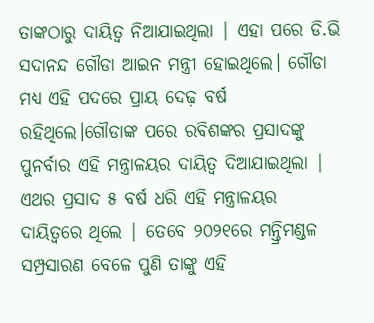ତାଙ୍କଠାରୁ ଦାୟିତ୍ୱ ନିଆଯାଇଥିଲା | ଏହା ପରେ ଡି.ଭି ସଦାନନ୍ଦ ଗୌଡା ଆଇନ ମନ୍ତ୍ରୀ ହୋଇଥିଲେ। ଗୌଡା ମଧ୍ୟ ଏହି ପଦରେ ପ୍ରାୟ ଦେଢ଼ ବର୍ଷ ରହିଥିଲେ।ଗୌଡାଙ୍କ ପରେ ରବିଶଙ୍କର ପ୍ରସାଦଙ୍କୁ ପୁନର୍ବାର ଏହି ମନ୍ତ୍ରାଳୟର ଦାୟିତ୍ୱ ଦିଆଯାଇଥିଲା | ଏଥର ପ୍ରସାଦ ୫ ବର୍ଷ ଧରି ଏହି ମନ୍ତ୍ରାଳୟର ଦାୟିତ୍ୱରେ ଥିଲେ | ତେବେ ୨୦୨୧ରେ ମନ୍ତ୍ରିମଣ୍ଡଳ ସମ୍ପ୍ରସାରଣ ବେଳେ ପୁଣି ତାଙ୍କୁ ଏହି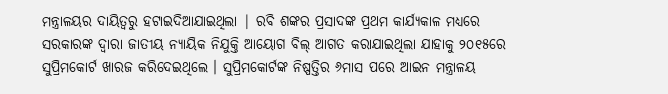ମନ୍ତ୍ରାଳୟର ଦାୟିତ୍ବରୁ ହଟାଇଦିଆଯାଇଥିଲା | ରବି ଶଙ୍କର ପ୍ରସାଦଙ୍କ ପ୍ରଥମ କାର୍ଯ୍ୟକାଳ ମଧ୍ୟରେ ସରକାରଙ୍କ ଦ୍ୱାରା ଜାତୀୟ ନ୍ୟାୟିକ ନିଯୁକ୍ତି ଆୟୋଗ ବିଲ୍ ଆଗତ କରାଯାଇଥିଲା ଯାହାକୁ ୨୦୧୫ରେ ସୁପ୍ରିମକୋର୍ଟ ଖାରଜ କରିଦେଇଥିଲେ । ସୁପ୍ରିମକୋର୍ଟଙ୍କ ନିଷ୍ପତ୍ତିର ୬ମାସ ପରେ ଆଇନ ମନ୍ତ୍ରାଳୟ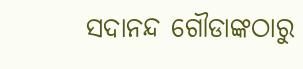ସଦାନନ୍ଦ ଗୌଡାଙ୍କଠାରୁ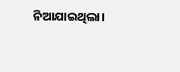ନିଆଯାଇଥିଲା।